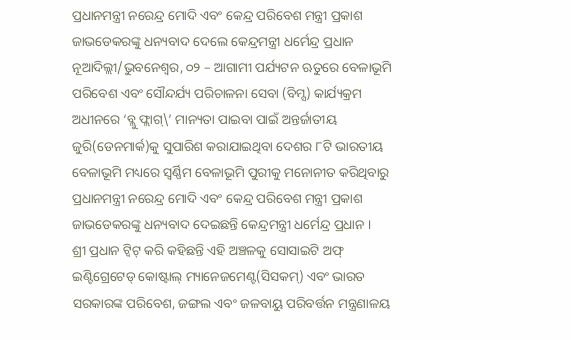ପ୍ରଧାନମନ୍ତ୍ରୀ ନରେନ୍ଦ୍ର ମୋଦି ଏବଂ କେନ୍ଦ୍ର ପରିବେଶ ମନ୍ତ୍ରୀ ପ୍ରକାଶ ଜାଭଡେକରଙ୍କୁ ଧନ୍ୟବାଦ ଦେଲେ କେନ୍ଦ୍ରମନ୍ତ୍ରୀ ଧର୍ମେନ୍ଦ୍ର ପ୍ରଧାନ
ନୂଆଦିଲ୍ଲୀ/ଭୁବନେଶ୍ୱର, ୦୨ – ଆଗାମୀ ପର୍ଯ୍ୟଟନ ଋତୁରେ ବେଳାଭୂମି ପରିବେଶ ଏବଂ ସୌନ୍ଦର୍ଯ୍ୟ ପରିଚାଳନା ସେବା (ବିମ୍ସ) କାର୍ଯ୍ୟକ୍ରମ ଅଧୀନରେ ‘ବ୍ଲୁ ଫ୍ଲାଗ୍\’ ମାନ୍ୟତା ପାଇବା ପାଇଁ ଅନ୍ତର୍ଜାତୀୟ ଜୁରି(ଡେନମାର୍କ)କୁ ସୁପାରିଶ କରାଯାଇଥିବା ଦେଶର ୮ଟି ଭାରତୀୟ ବେଳାଭୂମି ମଧ୍ୟରେ ସ୍ୱର୍ଣ୍ଣିମ ବେଳାଭୂମି ପୁରୀକୁ ମନୋନୀତ କରିଥିବାରୁ ପ୍ରଧାନମନ୍ତ୍ରୀ ନରେନ୍ଦ୍ର ମୋଦି ଏବଂ କେନ୍ଦ୍ର ପରିବେଶ ମନ୍ତ୍ରୀ ପ୍ରକାଶ ଜାଭଡେକରଙ୍କୁ ଧନ୍ୟବାଦ ଦେଇଛନ୍ତି କେନ୍ଦ୍ରମନ୍ତ୍ରୀ ଧର୍ମେନ୍ଦ୍ର ପ୍ରଧାନ ।
ଶ୍ରୀ ପ୍ରଧାନ ଟ୍ୱିଟ୍ କରି କହିଛନ୍ତି ଏହି ଅଞ୍ଚଳକୁ ସୋସାଇଟି ଅଫ୍ ଇଣ୍ଟିଗ୍ରେଟେଡ୍ କୋଷ୍ଟାଲ୍ ମ୍ୟାନେଜମେଣ୍ଟ(ସିସକମ୍) ଏବଂ ଭାରତ ସରକାରଙ୍କ ପରିବେଶ, ଜଙ୍ଗଲ ଏବଂ ଜଳବାୟୁ ପରିବର୍ତ୍ତନ ମନ୍ତ୍ରଣାଳୟ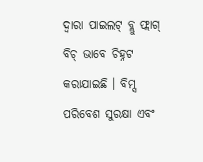ଦ୍ୱାରା ପାଇଲଟ୍ ବ୍ଲୁ ଫ୍ଲାଗ୍ ବିଚ୍ ଭାବେ ଚିହ୍ନଟ କରାଯାଇଛି । ବିମ୍ସ ପରିବେଶ ସୁରକ୍ଷା ଏବଂ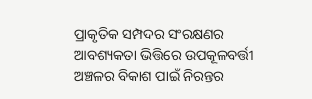ପ୍ରାକୃତିକ ସମ୍ପଦର ସଂରକ୍ଷଣର ଆବଶ୍ୟକତା ଭିତ୍ତିରେ ଉପକୂଳବର୍ତ୍ତୀ ଅଞ୍ଚଳର ବିକାଶ ପାଇଁ ନିରନ୍ତର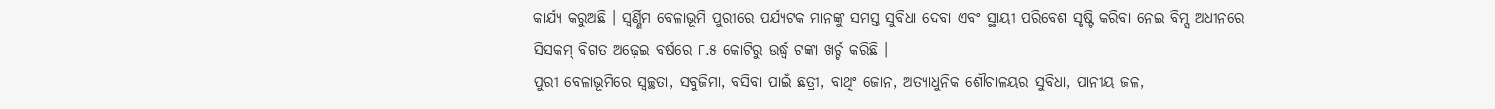କାର୍ଯ୍ୟ କରୁଅଛି । ସ୍ୱର୍ଣ୍ଣିମ ବେଳାଭୂମି ପୁରୀରେ ପର୍ଯ୍ୟଟକ ମାନଙ୍କୁ ସମସ୍ତ ସୁବିଧା ଦେବା ଏବଂ ସ୍ଥାୟୀ ପରିବେଶ ସୃଷ୍ଟି କରିବା ନେଇ ବିମ୍ସ ଅଧୀନରେ ସିସକମ୍ ବିଗତ ଅଢ଼େଇ ବର୍ଷରେ ୮.୫ କୋଟିରୁ ଉର୍ଦ୍ଧ୍ୱ ଟଙ୍କା ଖର୍ଚ୍ଚ କରିଛି ।
ପୁରୀ ବେଳାଭୂମିରେ ସ୍ୱଚ୍ଛତା, ସବୁଜିମା, ବସିବା ପାଇଁ ଛତ୍ରୀ, ବାଥିଂ ଜୋନ, ଅତ୍ୟାଧୁନିକ ଶୌଚାଳୟର ସୁବିଧା, ପାନୀୟ ଜଳ,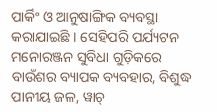ପାର୍କିଂ ଓ ଆନୁଷାଙ୍ଗିକ ବ୍ୟବସ୍ଥା କରାଯାଇଛି । ସେହିପରି ପର୍ଯ୍ୟଟନ ମନୋରଞ୍ଜନ ସୁବିଧା ଗୁଡ଼ିକରେ ବାଉଁଶର ବ୍ୟାପକ ବ୍ୟବହାର, ବିଶୁଦ୍ଧ ପାନୀୟ ଜଳ, ୱାଚ୍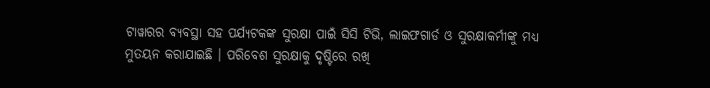ଟାୱାରର ବ୍ୟବସ୍ଥା ସହ ପର୍ଯ୍ୟଟକଙ୍କ ସୁରକ୍ଷା ପାଇଁ ସିସି ଟିଭି, ଲାଇଫଗାର୍ଡ ଓ ସୁରକ୍ଷାକର୍ମୀଙ୍କୁ ମଧ୍ୟ ମୁତୟନ କରାଯାଇଛି । ପରିବେଶ ସୁରକ୍ଷାକୁ ଦୃଷ୍ଟିରେ ରଖି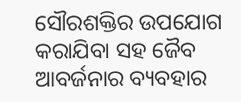ସୌରଶକ୍ତିର ଉପଯୋଗ କରାଯିବା ସହ ଜୈବ ଆବର୍ଜନାର ବ୍ୟବହାର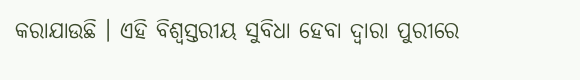କରାଯାଉଛି । ଏହି ବିଶ୍ୱସ୍ତରୀୟ ସୁବିଧା ହେବା ଦ୍ୱାରା ପୁରୀରେ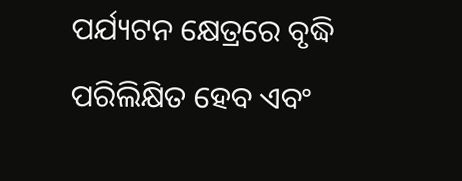ପର୍ଯ୍ୟଟନ କ୍ଷେତ୍ରରେ ବୃଦ୍ଧି ପରିଲିକ୍ଷିତ ହେବ ଏବଂ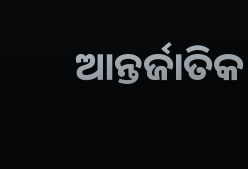ଆନ୍ତର୍ଜାତିକ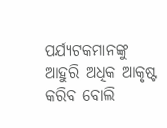ପର୍ଯ୍ୟଟକମାନଙ୍କୁ ଆହୁରି ଅଧିକ ଆକୃଷ୍ଟ କରିବ ବୋଲି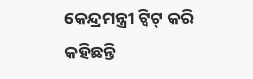କେନ୍ଦ୍ରମନ୍ତ୍ରୀ ଟ୍ୱିଟ୍ କରି କହିଛନ୍ତି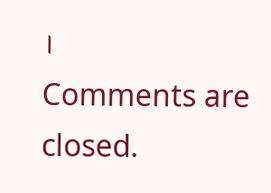।
Comments are closed.